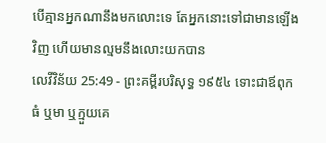បើគ្មានអ្នកណានឹងមកលោះទេ តែអ្នកនោះទៅជាមានឡើងវិញ ហើយមានល្មមនឹងលោះយកបាន
លេវីវិន័យ 25:49 - ព្រះគម្ពីរបរិសុទ្ធ ១៩៥៤ ទោះជាឪពុកធំ ឬមា ឬក្មួយគេ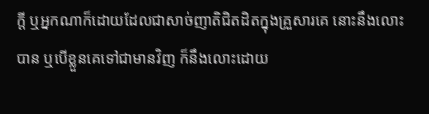ក្តី ឬអ្នកណាក៏ដោយដែលជាសាច់ញាតិជិតដិតក្នុងគ្រួសារគេ នោះនឹងលោះបាន ឬបើខ្លួនគេទៅជាមានវិញ ក៏នឹងលោះដោយ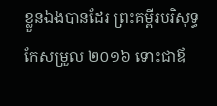ខ្លួនឯងបានដែរ ព្រះគម្ពីរបរិសុទ្ធកែសម្រួល ២០១៦ ទោះជាឪ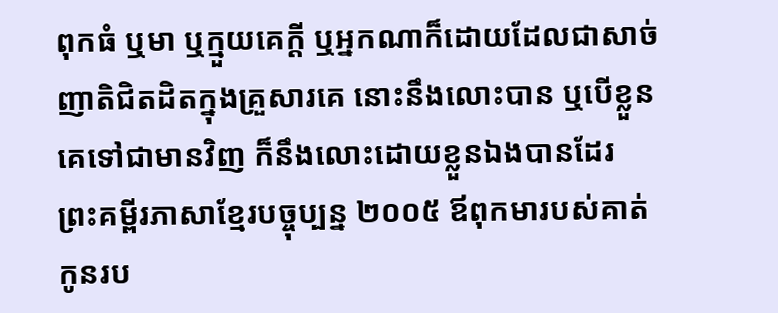ពុកធំ ឬមា ឬក្មួយគេក្តី ឬអ្នកណាក៏ដោយដែលជាសាច់ញាតិជិតដិតក្នុងគ្រួសារគេ នោះនឹងលោះបាន ឬបើខ្លួនគេទៅជាមានវិញ ក៏នឹងលោះដោយខ្លួនឯងបានដែរ ព្រះគម្ពីរភាសាខ្មែរបច្ចុប្បន្ន ២០០៥ ឪពុកមារបស់គាត់ កូនរប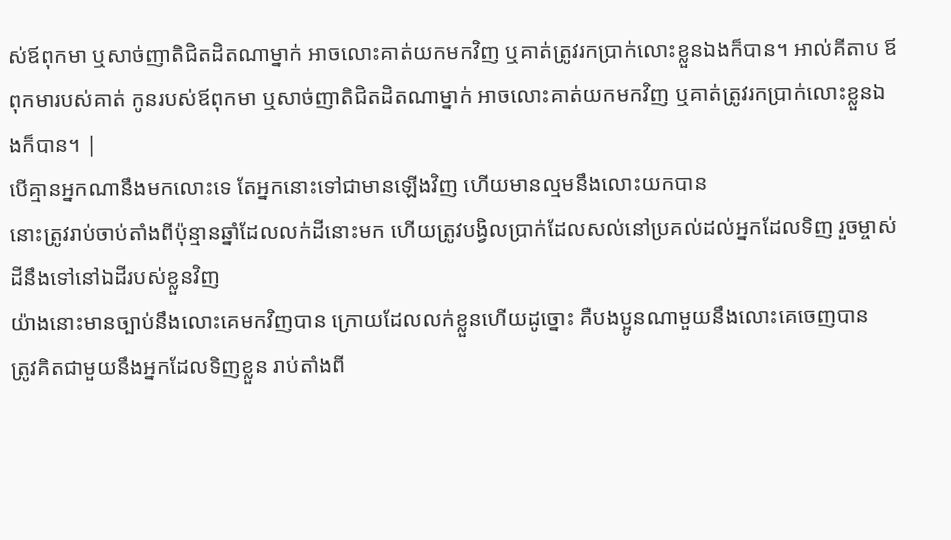ស់ឪពុកមា ឬសាច់ញាតិជិតដិតណាម្នាក់ អាចលោះគាត់យកមកវិញ ឬគាត់ត្រូវរកប្រាក់លោះខ្លួនឯងក៏បាន។ អាល់គីតាប ឪពុកមារបស់គាត់ កូនរបស់ឪពុកមា ឬសាច់ញាតិជិតដិតណាម្នាក់ អាចលោះគាត់យកមកវិញ ឬគាត់ត្រូវរកប្រាក់លោះខ្លួនឯងក៏បាន។ |
បើគ្មានអ្នកណានឹងមកលោះទេ តែអ្នកនោះទៅជាមានឡើងវិញ ហើយមានល្មមនឹងលោះយកបាន
នោះត្រូវរាប់ចាប់តាំងពីប៉ុន្មានឆ្នាំដែលលក់ដីនោះមក ហើយត្រូវបង្វិលប្រាក់ដែលសល់នៅប្រគល់ដល់អ្នកដែលទិញ រួចម្ចាស់ដីនឹងទៅនៅឯដីរបស់ខ្លួនវិញ
យ៉ាងនោះមានច្បាប់នឹងលោះគេមកវិញបាន ក្រោយដែលលក់ខ្លួនហើយដូច្នោះ គឺបងប្អូនណាមួយនឹងលោះគេចេញបាន
ត្រូវគិតជាមួយនឹងអ្នកដែលទិញខ្លួន រាប់តាំងពី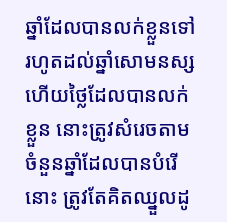ឆ្នាំដែលបានលក់ខ្លួនទៅរហូតដល់ឆ្នាំសោមនស្ស ហើយថ្លៃដែលបានលក់ខ្លួន នោះត្រូវសំរេចតាមចំនួនឆ្នាំដែលបានបំរើនោះ ត្រូវតែគិតឈ្នួលដូ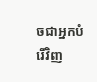ចជាអ្នកបំរើវិញ